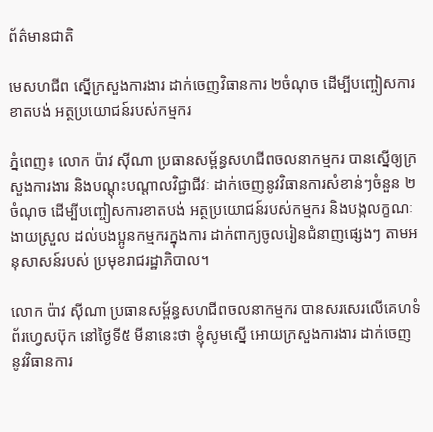ព័ត៌មានជាតិ

មេសហជីព ស្នើក្រសួងការងារ ដាក់ចេញវិធានការ ២ចំណុច ដើម្បីបញ្ចៀសការខាតបង់ អត្ថប្រយោជន៍របស់កម្មករ

ភ្នំពេញ៖ លោក ប៉ាវ ស៊ីណា ប្រធានសម្ព័ន្ធសហជីពចលនាកម្មករ បានស្នើឲ្យក្រសួងការងារ និងបណ្ដុះបណ្ដាលវិជ្ជាជីវៈ ដាក់ចេញនូវវិធានការសំខាន់ៗចំនួន ២ចំណុច ដើម្បីបញ្ចៀសការខាតបង់ អត្ថប្រយោជន៍របស់កម្មករ និងបង្កលក្ខណៈងាយស្រួល ដល់បងប្អូនកម្មករក្នុងការ ដាក់ពាក្យចូលរៀនជំនាញផ្សេងៗ តាមអនុសាសន៍របស់ ប្រមុខរាជរដ្ឋាភិបាល។

លោក ប៉ាវ ស៊ីណា ប្រធានសម្ព័ន្ធសហជីពចលនាកម្មករ បានសរសេរលើគេហទំព័រហ្វេសប៊ុក នៅថ្ងៃទី៥ មីនានេះថា ខ្ញុំសូមស្នើ អោយក្រសួងការងារ ដាក់ចេញនូវវិធានការ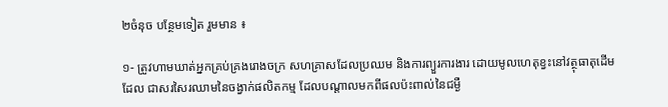២ចំនុច បន្ថែមទៀត រួមមាន ៖

១- ត្រូវហាមឃាត់អ្នកគ្រប់គ្រងរោងចក្រ សហគ្រាសដែលប្រឈម និងការព្យួរការងារ ដោយមូលហេតុខ្វះនៅវត្ថុធាតុដើមដែល ជាសរសៃរឈាមនៃចង្វាក់ផលិតកម្ម ដែលបណ្តាលមកពីផលប៉ះពាល់នៃជម្ងឺ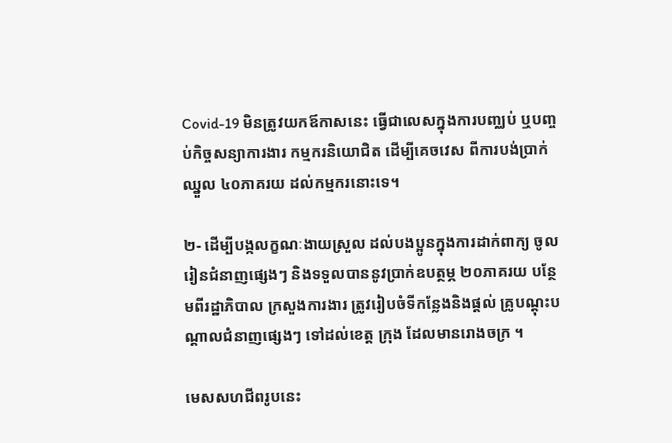Covid-19 មិនត្រូវយកឪកាសនេះ ធ្វើជាលេសក្នុងការបញ្ឈប់ ឬបញ្ចប់កិច្ចសន្យាការងារ កម្មករនិយោជិត ដើម្បីគេចវេស ពីការបង់ប្រាក់ឈ្នួល ៤០ភាគរយ ដល់កម្មករនោះទេ។

២- ដើម្បីបង្កលក្ខណៈងាយស្រួល ដល់បងប្អូនក្នុងការដាក់ពាក្យ ចូលរៀនជំនាញផ្សេងៗ និងទទួលបាននូវប្រាក់ឧបត្ថម្ភ ២០ភាគរយ បន្ថែមពីរដ្ឋាភិបាល ក្រសួងការងារ ត្រូវរៀបចំទីកន្លែងនិងផ្តល់ គ្រូបណ្តុះបណ្តាលជំនាញផ្សេងៗ ទៅដល់ខេត្ត ក្រុង ដែលមានរោងចក្រ ។

មេសសហជីពរូបនេះ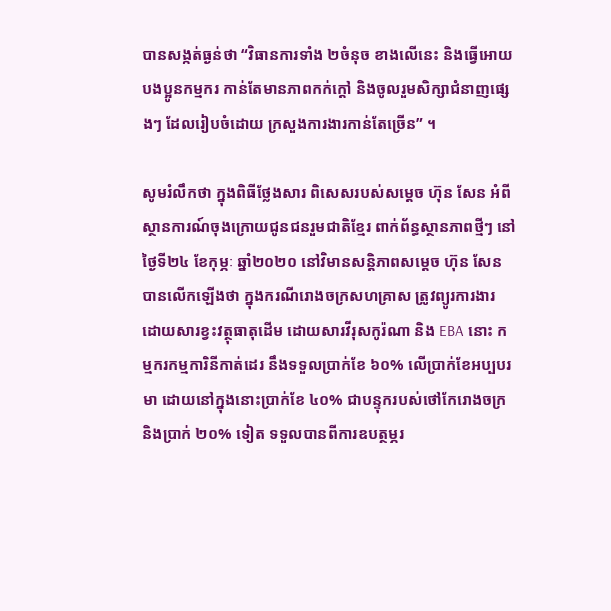បានសង្កត់ធ្ងន់ថា “វិធានការទាំង ២ចំនុច ខាងលើនេះ និងធ្វើអោយបងប្អូនកម្មករ កាន់តែមានភាពកក់ក្តៅ និងចូលរួមសិក្សាជំនាញផ្សេងៗ ដែលរៀបចំដោយ ក្រសួងការងារកាន់តែច្រើន” ។

សូមរំលឹកថា ក្នុងពិធីថ្លែងសារ ពិសេសរបស់សម្ដេច ហ៊ុន សែន អំពីស្ថានការណ៍ចុងក្រោយជូនជនរួមជាតិខ្មែរ ពាក់ព័ន្ធស្ថានភាពថ្មីៗ នៅថ្ងៃទី២៤ ខែកុម្ភៈ ឆ្នាំ២០២០ នៅវិមានសន្តិភាពសម្តេច ហ៊ុន សែន បានលើកឡើងថា ក្នុងករណីរោងចក្រសហគ្រាស ត្រូវព្យូរការងារ ដោយសារខ្វះវត្ថុធាតុដើម ដោយសារវីរុសកូរ៉ណា និង EBA នោះ កម្មករកម្មការិនីកាត់ដេរ នឹងទទួលប្រាក់ខែ ៦០% លើប្រាក់ខែអប្បបរមា ដោយនៅក្នុងនោះប្រាក់ខែ ៤០% ជាបន្ទុករបស់ថៅកែរោងចក្រ និងប្រាក់ ២០% ទៀត ទទួលបានពីការឧបត្ថម្ភរ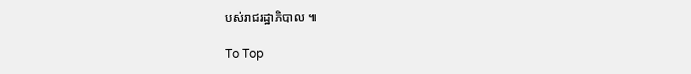បស់រាជរដ្ឋាភិបាល ៕

To Top